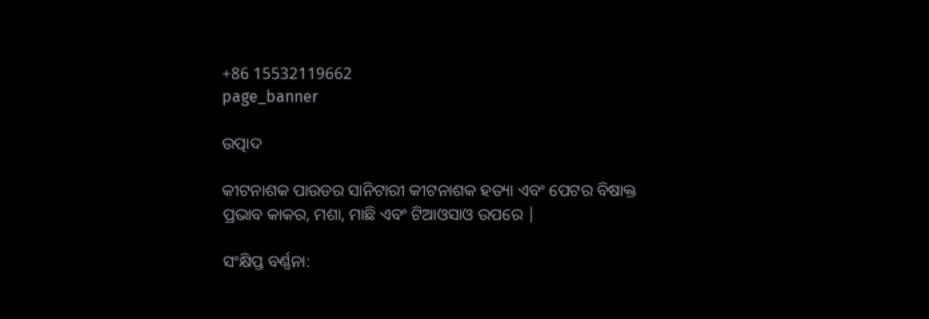+86 15532119662
page_banner

ଉତ୍ପାଦ

କୀଟନାଶକ ପାଉଡର ସାନିଟାରୀ କୀଟନାଶକ ହତ୍ୟା ଏବଂ ପେଟର ବିଷାକ୍ତ ପ୍ରଭାବ କାକର, ମଶା, ମାଛି ଏବଂ ଟିଆଓସାଓ ଉପରେ |

ସଂକ୍ଷିପ୍ତ ବର୍ଣ୍ଣନା: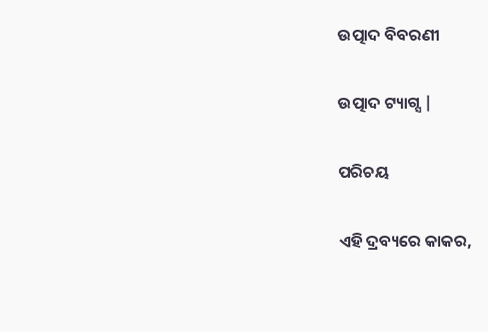ଉତ୍ପାଦ ବିବରଣୀ

ଉତ୍ପାଦ ଟ୍ୟାଗ୍ସ |

ପରିଚୟ

ଏହି ଦ୍ରବ୍ୟରେ କାକର,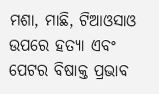ମଶା, ମାଛି, ଟିଆଓସାଓ ଉପରେ ହତ୍ୟା ଏବଂ ପେଟର ବିଷାକ୍ତ ପ୍ରଭାବ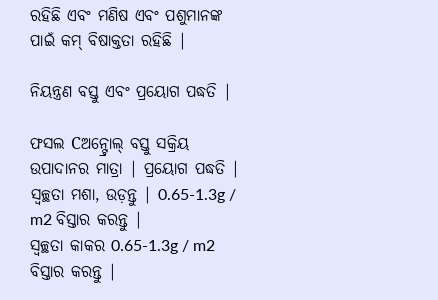ରହିଛି ଏବଂ ମଣିଷ ଏବଂ ପଶୁମାନଙ୍କ ପାଇଁ କମ୍ ବିଷାକ୍ତତା ରହିଛି |

ନିୟନ୍ତ୍ରଣ ବସ୍ତୁ ଏବଂ ପ୍ରୟୋଗ ପଦ୍ଧତି |

ଫସଲ Cଅନ୍ଟ୍ରୋଲ୍ ବସ୍ତୁ ସକ୍ରିୟ ଉପାଦାନର ମାତ୍ରା | ପ୍ରୟୋଗ ପଦ୍ଧତି |
ସ୍ୱଚ୍ଛତା ମଶା, ଉଡ଼ନ୍ତୁ | 0.65-1.3g / m2 ବିସ୍ତାର କରନ୍ତୁ |
ସ୍ୱଚ୍ଛତା କାକର 0.65-1.3g / m2 ବିସ୍ତାର କରନ୍ତୁ |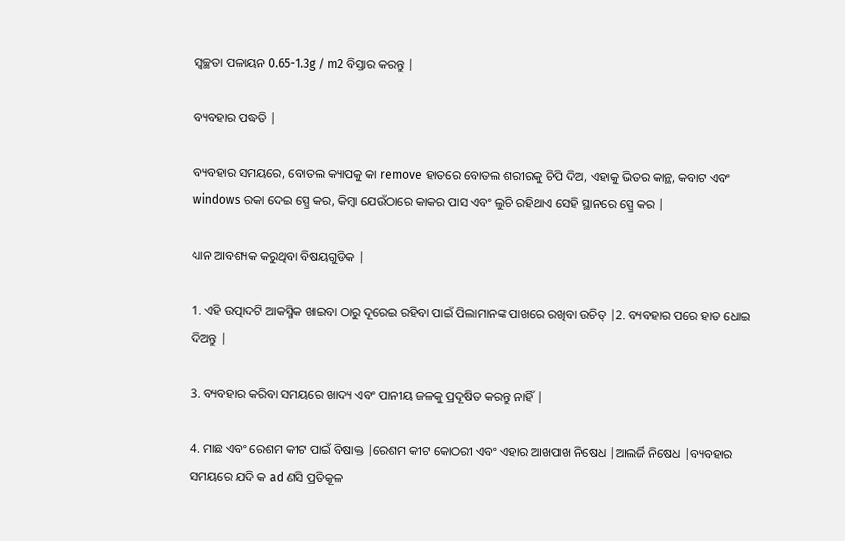ସ୍ୱଚ୍ଛତା ପଳାୟନ 0.65-1.3g / m2 ବିସ୍ତାର କରନ୍ତୁ |

ବ୍ୟବହାର ପଦ୍ଧତି |

ବ୍ୟବହାର ସମୟରେ, ବୋତଲ କ୍ୟାପକୁ କା remove ହାତରେ ବୋତଲ ଶରୀରକୁ ଚିପି ଦିଅ, ଏହାକୁ ଭିତର କାନ୍ଥ, କବାଟ ଏବଂ windows ରକା ଦେଇ ସ୍ପ୍ରେ କର, କିମ୍ବା ଯେଉଁଠାରେ କାକର ପାସ ଏବଂ ଲୁଚି ରହିଥାଏ ସେହି ସ୍ଥାନରେ ସ୍ପ୍ରେ କର |

ଧ୍ୟାନ ଆବଶ୍ୟକ କରୁଥିବା ବିଷୟଗୁଡିକ |

1. ଏହି ଉତ୍ପାଦଟି ଆକସ୍ମିକ ଖାଇବା ଠାରୁ ଦୂରେଇ ରହିବା ପାଇଁ ପିଲାମାନଙ୍କ ପାଖରେ ରଖିବା ଉଚିତ୍ |2. ବ୍ୟବହାର ପରେ ହାତ ଧୋଇ ଦିଅନ୍ତୁ |

3. ବ୍ୟବହାର କରିବା ସମୟରେ ଖାଦ୍ୟ ଏବଂ ପାନୀୟ ଜଳକୁ ପ୍ରଦୂଷିତ କରନ୍ତୁ ନାହିଁ |

4. ମାଛ ଏବଂ ରେଶମ କୀଟ ପାଇଁ ବିଷାକ୍ତ |ରେଶମ କୀଟ କୋଠରୀ ଏବଂ ଏହାର ଆଖପାଖ ନିଷେଧ |ଆଲର୍ଜି ନିଷେଧ |ବ୍ୟବହାର ସମୟରେ ଯଦି କ ad ଣସି ପ୍ରତିକୂଳ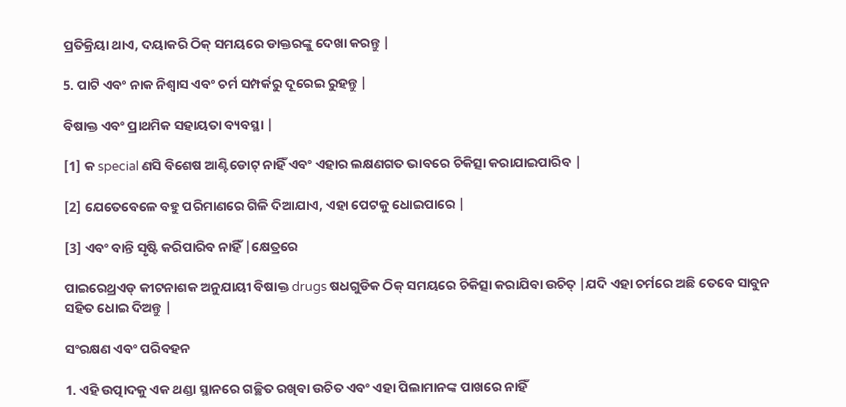ପ୍ରତିକ୍ରିୟା ଥାଏ, ଦୟାକରି ଠିକ୍ ସମୟରେ ଡାକ୍ତରଙ୍କୁ ଦେଖା କରନ୍ତୁ |

5. ପାଟି ଏବଂ ନାକ ନିଶ୍ୱାସ ଏବଂ ଚର୍ମ ସମ୍ପର୍କରୁ ଦୂରେଇ ରୁହନ୍ତୁ |

ବିଷାକ୍ତ ଏବଂ ପ୍ରାଥମିକ ସହାୟତା ବ୍ୟବସ୍ଥା |

[1] କ special ଣସି ବିଶେଷ ଆଣ୍ଟିଡୋଟ୍ ନାହିଁ ଏବଂ ଏହାର ଲକ୍ଷଣଗତ ଭାବରେ ଚିକିତ୍ସା କରାଯାଇପାରିବ |

[2] ଯେତେବେଳେ ବହୁ ପରିମାଣରେ ଗିଳି ଦିଆଯାଏ, ଏହା ପେଟକୁ ଧୋଇପାରେ |

[3] ଏବଂ ବାନ୍ତି ସୃଷ୍ଟି କରିପାରିବ ନାହିଁ |କ୍ଷେତ୍ରରେ

ପାଇରେଥ୍ରଏଡ୍ କୀଟନାଶକ ଅନୁଯାୟୀ ବିଷାକ୍ତ drugs ଷଧଗୁଡିକ ଠିକ୍ ସମୟରେ ଚିକିତ୍ସା କରାଯିବା ଉଚିତ୍ |ଯଦି ଏହା ଚର୍ମରେ ଅଛି ତେବେ ସାବୁନ ସହିତ ଧୋଇ ଦିଅନ୍ତୁ |

ସଂରକ୍ଷଣ ଏବଂ ପରିବହନ

1. ଏହି ଉତ୍ପାଦକୁ ଏକ ଥଣ୍ଡା ସ୍ଥାନରେ ଗଚ୍ଛିତ ରଖିବା ଉଚିତ ଏବଂ ଏହା ପିଲାମାନଙ୍କ ପାଖରେ ନାହିଁ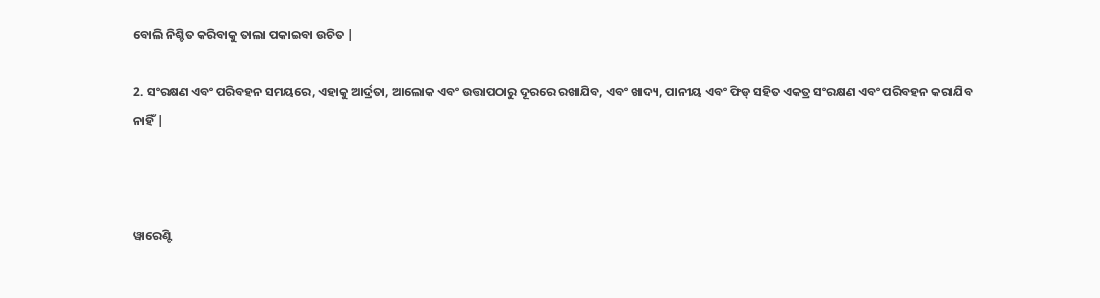ବୋଲି ନିଶ୍ଚିତ କରିବାକୁ ତାଲା ପକାଇବା ଉଚିତ |

2. ସଂରକ୍ଷଣ ଏବଂ ପରିବହନ ସମୟରେ, ଏହାକୁ ଆର୍ଦ୍ରତା, ଆଲୋକ ଏବଂ ଉତ୍ତାପଠାରୁ ଦୂରରେ ରଖାଯିବ, ଏବଂ ଖାଦ୍ୟ, ପାନୀୟ ଏବଂ ଫିଡ୍ ସହିତ ଏକତ୍ର ସଂରକ୍ଷଣ ଏବଂ ପରିବହନ କରାଯିବ ନାହିଁ |



ୱାରେଣ୍ଟି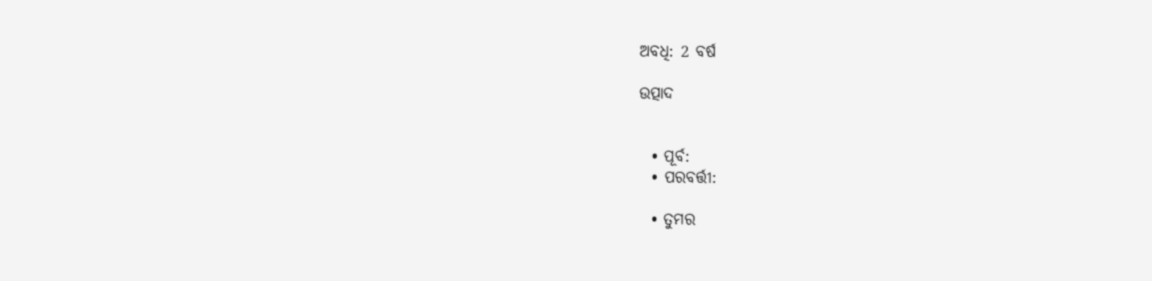ଅବଧି: 2 ବର୍ଷ

ଉତ୍ପାଦ


  • ପୂର୍ବ:
  • ପରବର୍ତ୍ତୀ:

  • ତୁମର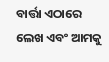ବାର୍ତ୍ତା ଏଠାରେ ଲେଖ ଏବଂ ଆମକୁ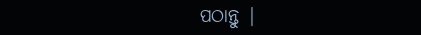ପଠାନ୍ତୁ |